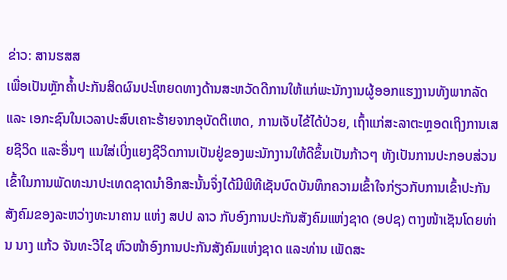ຂ່າວ: ສານຮສສ
ເພື່ອເປັນຫຼັກຄໍ້າປະກັນສິດຜົນປະໂຫຍດທາງດ້ານສະຫວັດດີການໃຫ້ແກ່ພະນັກງານຜູ້ອອກແຮງງານທັງພາກລັດ ແລະ ເອກະຊົນໃນເວລາປະສົບເຄາະຮ້າຍຈາກອຸບັດຕິເຫດ, ການເຈັບໄຂ້ໄດ້ປ່ວຍ, ເຖົ້າແກ່ສະລາຕະຫຼອດເຖິງການເສຍຊີວິດ ແລະອື່ນໆ ແນໃສ່ເບິ່ງແຍງຊີວິດການເປັນຢູ່ຂອງພະນັກງານໃຫ້ດີຂຶ້ນເປັນກ້າວໆ ທັງເປັນການປະກອບສ່ວນເຂົ້າໃນການພັດທະນາປະເທດຊາດນຳອີກສະນັ້ນຈຶ່ງໄດ້ມີພິທີເຊັນບົດບັນທຶກຄວາມເຂົ້າໃຈກ່ຽວກັບການເຂົ້າປະກັນສັງຄົມຂອງລະຫວ່າງທະນາຄານ ແຫ່ງ ສປປ ລາວ ກັບອົງການປະກັນສັງຄົມແຫ່ງຊາດ (ອປຊ) ຕາງໜ້າເຊັນໂດຍທ່ານ ນາງ ແກ້ວ ຈັນທະວີໄຊ ຫົວໜ້າອົງການປະກັນສັງຄົມແຫ່ງຊາດ ແລະທ່ານ ເພັດສະ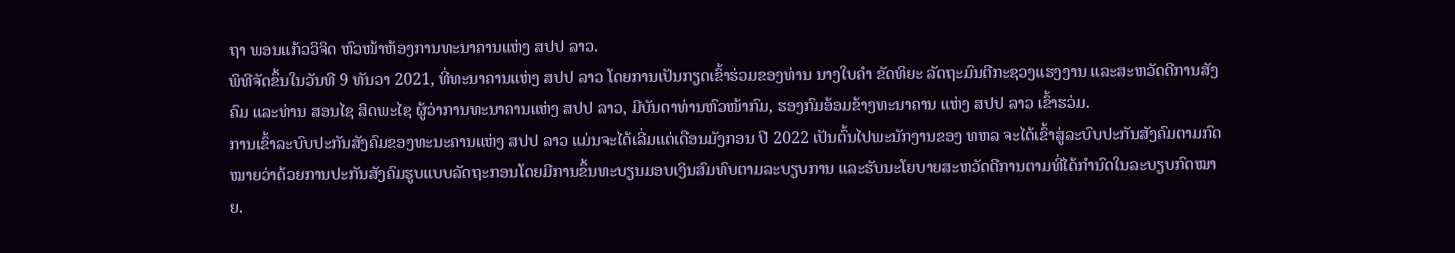ຖາ ພອນແກ້ວວິຈິດ ຫົວໜ້າຫ້ອງການທະນາຄານແຫ່ງ ສປປ ລາວ.
ພິທີຈັດຂຶ້ນໃນວັນທີ 9 ທັນວາ 2021, ທີ່ທະນາຄານແຫ່ງ ສປປ ລາວ ໂດຍການເປັນກຽດເຂົ້າຮ່ວມຂອງທ່ານ ນາງໃບຄຳ ຂັດທິຍະ ລັດຖະມົນຕີກະຊວງແຮງງານ ແລະສະຫວັດດີການສັງຄົມ ແລະທ່ານ ສອນໄຊ ສິດພະໄຊ ຜູ້ວ່າການທະນາຄານແຫ່ງ ສປປ ລາວ, ມີບັນດາທ່ານຫົວໜ້າກົມ, ຮອງກົມອ້ອມຂ້າງທະນາຄານ ແຫ່ງ ສປປ ລາວ ເຂົ້າຮວ່ມ.
ການເຂົ້າລະບົບປະກັນສັງຄົມຂອງທະນະຄານແຫ່ງ ສປປ ລາວ ແມ່ນຈະໄດ້ເລີ່ມແຕ່ເດືອນມັງກອນ ປີ 2022 ເປັນຕົ້ນໄປພະນັກງານຂອງ ທຫລ ຈະໄດ້ເຂົ້າສູ່ລະບົບປະກັນສັງຄົມຕາມກົດໝາຍວ່າດ້ວຍການປະກັນສັງຄົມຮູບແບບລັດຖະກອນໂດຍມີການຂຶ້ນທະບຽນມອບເງິນສົມທົບຕາມລະບຽບການ ແລະຮັບນະໂຍບາຍສະຫວັດດີການຕາມທີ່ໄດ້ກໍານົດໃນລະບຽບກົດໝາຍ.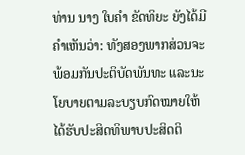ທ່ານ ນາງ ໃບຄຳ ຂັດທິຍະ ຍັງໄດ້ມີຄຳເຫັນວ່າ: ທັງສອງພາກສ່ວນຈະພ້ອມກັນປະຕິບັດພັນທະ ແລະນະໂຍບາຍຕາມລະບຽບກົດໝາຍໃຫ້ໄດ້ຮັບປະສິດທິພາບປະສິດຕິ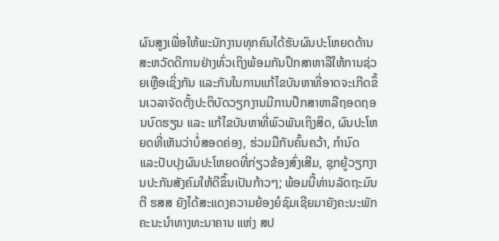ຜົນສູງເພື່ອໃຫ້ພະນັກງານທຸກຄົນໄດ້ຮັບຜົນປະໂຫຍດດ້ານສະຫວັດດີການຢ່າງທົ່ວເຖິງພ້ອມກັນປຶກສາຫາລືໃຫ້ການຊ່ວຍເຫຼືອເຊິ່ງກັນ ແລະກັນໃນການແກ້ໄຂບັນຫາທີ່ອາດຈະເກີດຂຶ້ນເວລາຈັດຕັ້ງປະຕິບັດວຽກງານມີການປຶກສາຫາລືຖອດຖອນບົດຮຽນ ແລະ ແກ້ໄຂບັນຫາທີ່ພົວພັນເຖິງສິດ, ຜົນປະໂຫຍດທີ່ເຫັນວ່າບໍ່ສອດຄ່ອງ, ຮ່ວມມືກັນຄົ້ນຄວ້າ, ກໍານົດ ແລະປັບປຸງຜົນປະໂຫຍດທີ່ກ່ຽວຂ້ອງສົ່ງເສີມ, ຊຸກຍູ້ວຽກງານປະກັນສັງຄົມໃຫ້ດີຂຶ້ນເປັນກ້າວໆ; ພ້ອມນີ້ທ່ານລັດຖະມົນຕີ ຮສສ ຍັງໄດ້ສະແດງຄວາມຍ້ອງຍໍຊົມເຊີຍມາຍັງຄະນະພັກຄະນະນໍາທາງທະນາຄານ ແຫ່ງ ສປ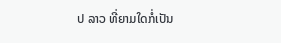ປ ລາວ ທີ່ຍາມໃດກໍ່ເປັນ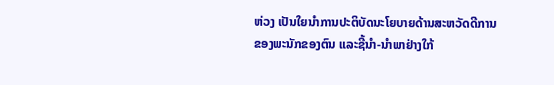ຫ່ວງ ເປັນໃຍນໍາການປະຕິບັດນະໂຍບາຍດ້ານສະຫວັດດີການຂອງພະນັກຂອງຕົນ ແລະຊີ້ນໍາ-ນໍາພາຢ່າງໃກ້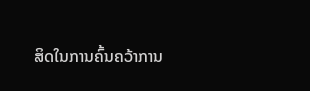ສິດໃນການຄົ້ນຄວ້າການ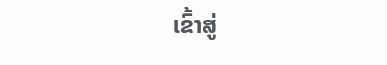ເຂົ້າສູ່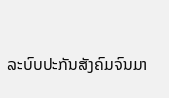ລະບົບປະກັນສັງຄົມຈົນມາ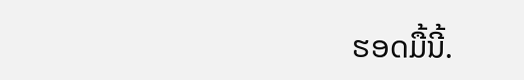ຮອດມື້ນີ້.